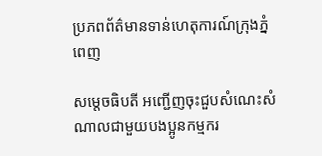ប្រភពព័ត៌មានទាន់ហេតុការណ៍ក្រុងភ្នំពេញ

សម្តេចធិបតី អញ្ជើញចុះជួបសំណេះសំណាលជាមួយបងប្អូនកម្មករ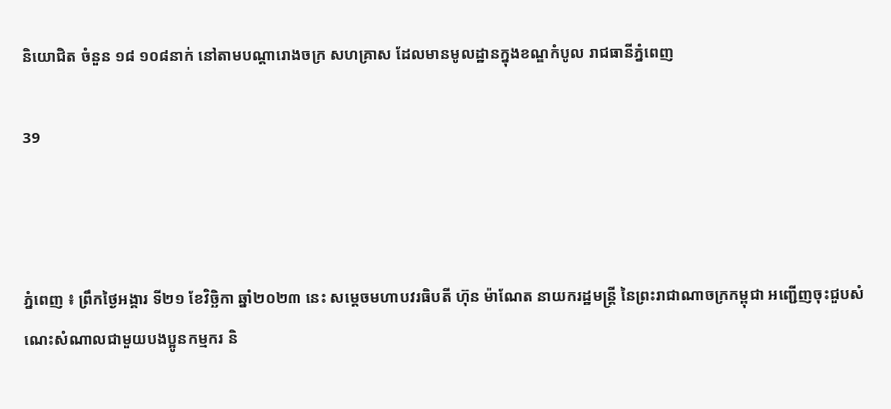និយោជិត ចំនួន ១៨ ១០៨នាក់ នៅតាមបណ្តារោងចក្រ សហគ្រាស ដែលមានមូលដ្ឋានក្នុងខណ្ឌកំបូល រាជធានីភ្នំពេញ

39



ភ្នំពេញ ៖ ព្រឹកថ្ងៃអង្គារ ទី២១ ខែវិច្ឆិកា ឆ្នាំ២០២៣ នេះ សម្តេចមហាបវរធិបតី ហ៊ុន ម៉ាណែត នាយករដ្ឋមន្ត្រី នៃព្រះរាជាណាចក្រកម្ពុជា អញ្ជើញចុះជួបសំណេះសំណាលជាមួយបងប្អូនកម្មករ និ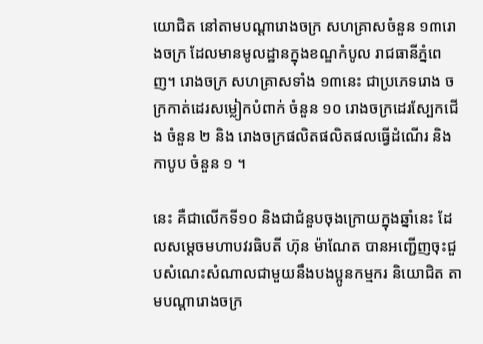យោជិត នៅតាមបណ្តារោងចក្រ សហគ្រាសចំនួន ១៣រោងចក្រ ដែលមានមូលដ្ឋានក្នុងខណ្ឌកំបូល រាជធានីភ្នំពេញ។ រោងចក្រ សហគ្រាសទាំង ១៣នេះ ជាប្រភេទរោង ចក្រកាត់ដេរសម្លៀកបំពាក់ ចំនួន ១០ រោងចក្រដេរស្បែកជើង ចំនួន ២ និង រោងចក្រផលិតផលិតផលធ្វើដំណើរ និងកាបូប ចំនួន ១ ។

នេះ គឺជាលើកទី១០ និងជាជំនួបចុងក្រោយក្នុងឆ្នាំនេះ ដែលសម្តេចមហាបវរធិបតី ហ៊ុន ម៉ាណែត បានអញ្ជើញចុះជួបសំណេះសំណាលជាមួយនឹងបងប្អូនកម្មករ និយោជិត តាមបណ្តារោងចក្រ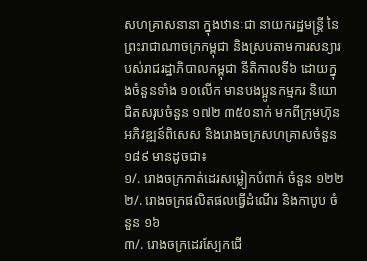សហគ្រាសនានា ក្នុងឋានៈជា នាយករដ្ឋមន្ត្រី នៃព្រះរាជាណាចក្រកម្ពុជា និងស្របតាមការសន្យារបស់រាជរដ្ឋាភិបាលកម្ពុជា នីតិកាលទី៦ ដោយក្នុងចំនួនទាំង ១០លើក មានបងប្អូនកម្មករ និយោជិតសរុបចំនួន ១៧២ ៣៥០នាក់ មកពីក្រុមហ៊ុនអភិវឌ្ឍន៍ពិសេស និងរោងចក្រសហគ្រាសចំនួន ១៨៩ មានដូចជា៖
១/. រោងចក្រកាត់ដេរសម្លៀកបំពាក់ ចំនួន ១២២
២/. រោងចក្រផលិតផលធ្វើដំណើរ និងកាបូប ចំនួន ១៦
៣/. រោងចក្រដេរស្បែកជើ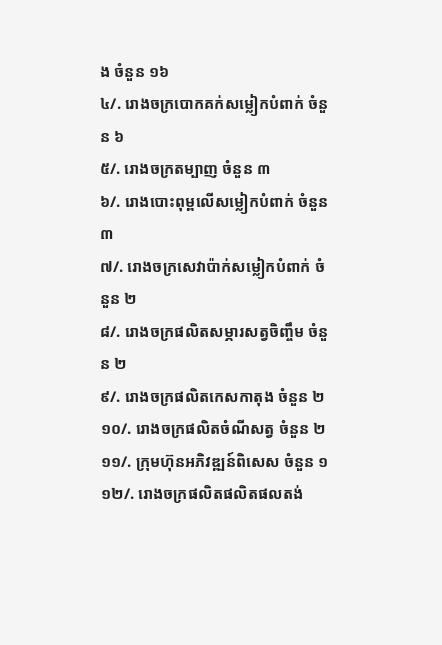ង ចំនួន ១៦
៤/. រោងចក្របោកគក់សម្លៀកបំពាក់ ចំនួន ៦
៥/. រោងចក្រតម្បាញ ចំនួន ៣
៦/. រោងបោះពុម្ពលើសម្លៀកបំពាក់ ចំនួន ៣
៧/. រោងចក្រសេវាប៉ាក់សម្លៀកបំពាក់ ចំនួន ២
៨/. រោងចក្រផលិតសម្ភារសត្វចិញ្ចឹម ចំនួន ២
៩/. រោងចក្រផលិតកេសកាតុង ចំនួន ២
១០/. រោងចក្រផលិតចំណីសត្វ ចំនួន ២
១១/. ក្រុមហ៊ុនអភិវឌ្ឍន៍ពិសេស ចំនួន ១
១២/. រោងចក្រផលិតផលិតផលតង់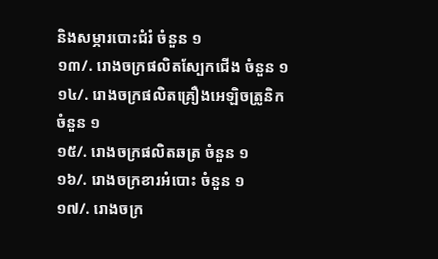និងសម្ភារបោះជំរំ ចំនួន ១
១៣/. រោងចក្រផលិតស្បែកជើង ចំនួន ១
១៤/. រោងចក្រផលិតគ្រឿងអេឡិចត្រូនិក ចំនួន ១
១៥/. រោងចក្រផលិតឆត្រ ចំនួន ១
១៦/. រោងចក្រខារអំបោះ ចំនួន ១
១៧/. រោងចក្រ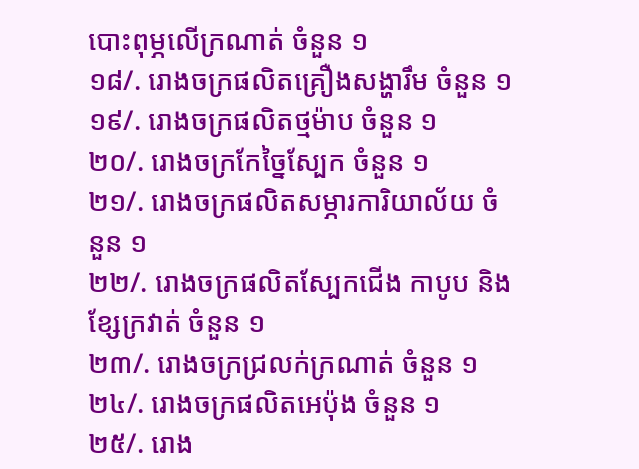បោះពុម្ភលើក្រណាត់ ចំនួន ១
១៨/. រោងចក្រផលិតគ្រឿងសង្ហារឹម ចំនួន ១
១៩/. រោងចក្រផលិតថ្មម៉ាប ចំនួន ១
២០/. រោងចក្រកែច្នៃស្បែក ចំនួន ១
២១/. រោងចក្រផលិតសម្ភារការិយាល័យ ចំនួន ១
២២/. រោងចក្រផលិតស្បែកជើង កាបូប និងខ្សែក្រវាត់ ចំនួន ១
២៣/. រោងចក្រជ្រលក់ក្រណាត់ ចំនួន ១
២៤/. រោងចក្រផលិតអេប៉ុង ចំនួន ១
២៥/. រោង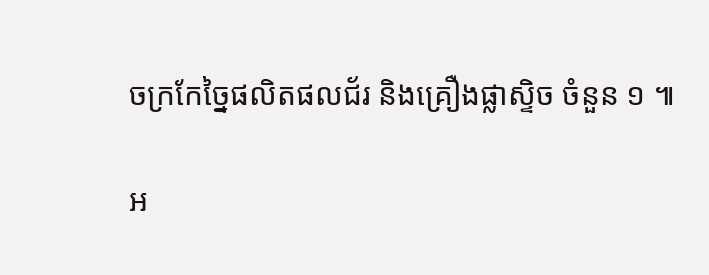ចក្រកែច្នៃផលិតផលជ័រ និងគ្រឿងផ្លាស្ទិច ចំនួន ១ ៕

អ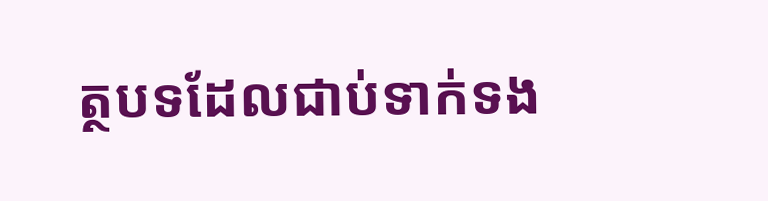ត្ថបទដែលជាប់ទាក់ទង